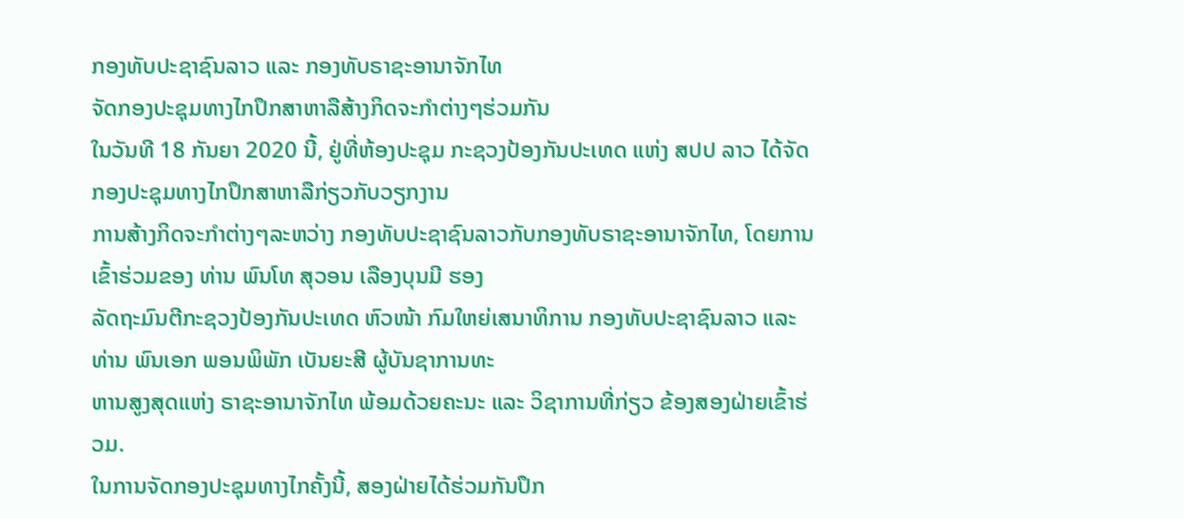ກອງທັບປະຊາຊົນລາວ ແລະ ກອງທັບຣາຊະອານາຈັກໄທ
ຈັດກອງປະຊຸມທາງໄກປຶກສາຫາລືສ້າງກິດຈະກຳຕ່າງໆຮ່ວມກັນ
ໃນວັນທີ 18 ກັນຍາ 2020 ນີ້, ຢູ່ທີ່ຫ້ອງປະຊຸມ ກະຊວງປ້ອງກັນປະເທດ ແຫ່ງ ສປປ ລາວ ໄດ້ຈັດກອງປະຊຸມທາງໄກປຶກສາຫາລືກ່ຽວກັບວຽກງານ
ການສ້າງກິດຈະກຳຕ່າງໆລະຫວ່າງ ກອງທັບປະຊາຊົນລາວກັບກອງທັບຣາຊະອານາຈັກໄທ, ໂດຍການເຂົ້າຮ່ວມຂອງ ທ່ານ ພົນໂທ ສຸວອນ ເລືອງບຸນມີ ຮອງ
ລັດຖະມົນຕີກະຊວງປ້ອງກັນປະເທດ ຫົວໜ້າ ກົມໃຫຍ່ເສນາທິການ ກອງທັບປະຊາຊົນລາວ ແລະ ທ່ານ ພົນເອກ ພອນພິພັກ ເບັນຍະສີ ຜູ້ບັນຊາການທະ
ຫານສູງສຸດແຫ່ງ ຣາຊະອານາຈັກໄທ ພ້ອມດ້ວຍຄະນະ ແລະ ວິຊາການທີ່ກ່ຽວ ຂ້ອງສອງຝ່າຍເຂົ້າຮ່ວມ.
ໃນການຈັດກອງປະຊຸມທາງໄກຄັ້ງນີ້, ສອງຝ່າຍໄດ້ຮ່ວມກັນປຶກ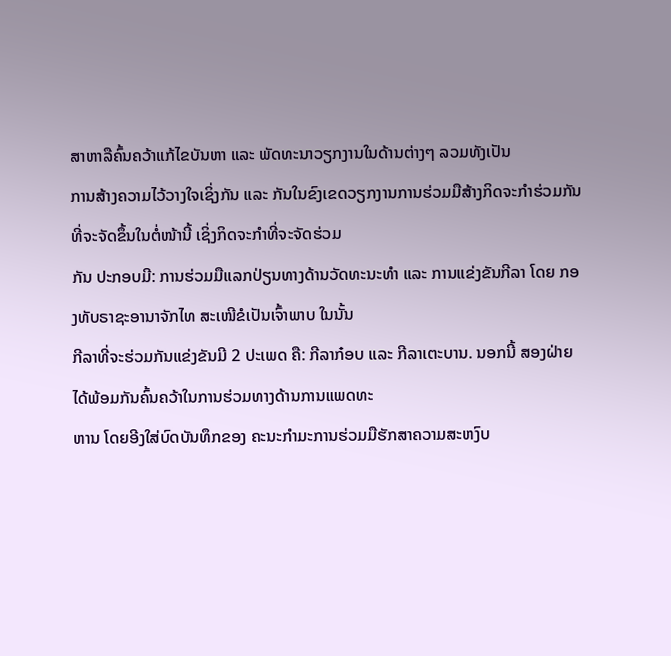ສາຫາລືຄົ້ນຄວ້າແກ້ໄຂບັນຫາ ແລະ ພັດທະນາວຽກງານໃນດ້ານຕ່າງໆ ລວມທັງເປັນ
ການສ້າງຄວາມໄວ້ວາງໃຈເຊິ່ງກັນ ແລະ ກັນໃນຂົງເຂດວຽກງານການຮ່ວມມືສ້າງກິດຈະກຳຮ່ວມກັນ ທີ່ຈະຈັດຂຶ້ນໃນຕໍ່ໜ້ານີ້ ເຊິ່ງກິດຈະກຳທີ່ຈະຈັດຮ່ວມ
ກັນ ປະກອບມີ: ການຮ່ວມມືແລກປ່ຽນທາງດ້ານວັດທະນະທໍາ ແລະ ການແຂ່ງຂັນກີລາ ໂດຍ ກອງທັບຣາຊະອານາຈັກໄທ ສະເໜີຂໍເປັນເຈົ້າພາບ ໃນນັ້ນ
ກີລາທີ່ຈະຮ່ວມກັນແຂ່ງຂັນມີ 2 ປະເພດ ຄື: ກີລາກ໋ອບ ແລະ ກີລາເຕະບານ. ນອກນີ້ ສອງຝ່າຍໄດ້ພ້ອມກັນຄົ້ນຄວ້າໃນການຮ່ວມທາງດ້ານການແພດທະ
ຫານ ໂດຍອີງໃສ່ບົດບັນທຶກຂອງ ຄະນະກໍາມະການຮ່ວມມືຮັກສາຄວາມສະຫງົບ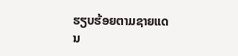ຮຽບຮ້ອຍຕາມຊາຍແດນ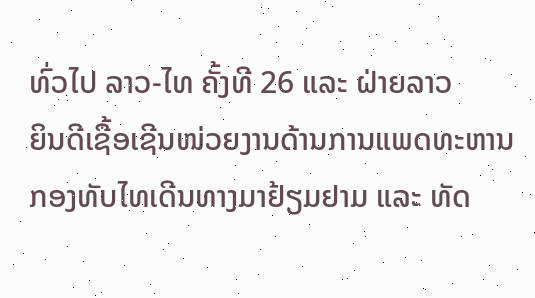ທົ່ວໄປ ລາວ-ໄທ ຄັ້ງທີ 26 ແລະ ຝ່າຍລາວ
ຍິນດີເຊື້ອເຊີນໜ່ວຍງານດ້ານການແພດທະຫານ ກອງທັບໄທເດີນທາງມາຢ້ຽມຢາມ ແລະ ທັດ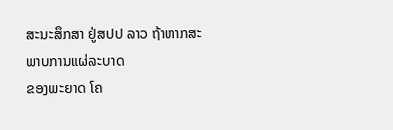ສະນະສຶກສາ ຢູ່ສປປ ລາວ ຖ້າຫາກສະພາບການແຜ່ລະບາດ
ຂອງພະຍາດ ໂຄ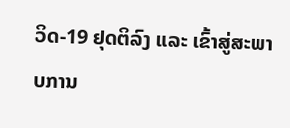ວິດ-19 ຢຸດຕິລົງ ແລະ ເຂົ້າສູ່ສະພາບການ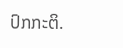ປົກກະຕິ.